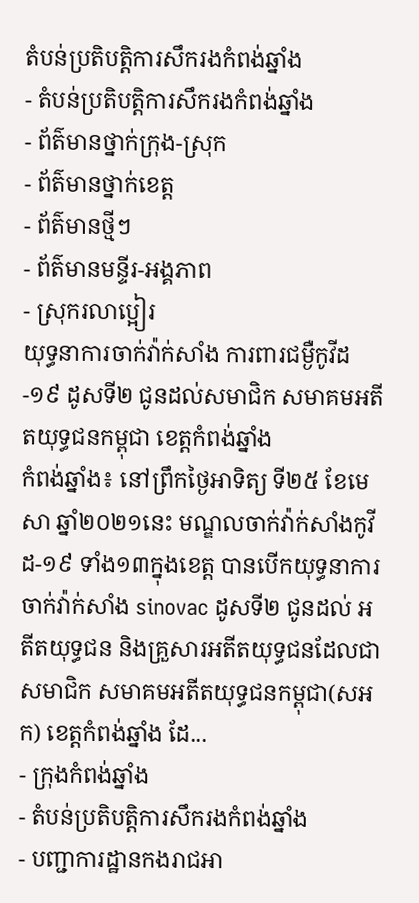តំបន់ប្រតិបត្តិការសឹករងកំពង់ឆ្នាំង
- តំបន់ប្រតិបត្តិការសឹករងកំពង់ឆ្នាំង
- ព័ត៌មានថ្នាក់ក្រុង-ស្រុក
- ព័ត៌មានថ្នាក់ខេត្ត
- ព័ត៌មានថ្មីៗ
- ព័ត៌មានមន្ទីរ-អង្គភាព
- ស្រុករលាប្អៀរ
យុទ្ធនាការចាក់វ៉ាក់សាំង ការពារជម្ងឺកូវីដ-១៩ ដូសទី២ ជូនដល់សមាជិក សមាគមអតីតយុទ្ធជនកម្ពុជា ខេត្តកំពង់ឆ្នាំង
កំពង់ឆ្នាំង៖ នៅព្រឹកថ្ងៃអាទិត្យ ទី២៥ ខែមេសា ឆ្នាំ២០២១នេះ មណ្ឌលចាក់វ៉ាក់សាំងកូវីដ-១៩ ទាំង១៣ក្នុងខេត្ត បានបើកយុទ្ធនាការ ចាក់វ៉ាក់សាំង sinovac ដូសទី២ ជូនដល់ អតីតយុទ្ធជន និងគ្រួសារអតីតយុទ្ធជនដែលជាសមាជិក សមាគមអតីតយុទ្ធជនកម្ពុជា(សអក) ខេត្តកំពង់ឆ្នាំង ដែ...
- ក្រុងកំពង់ឆ្នាំង
- តំបន់ប្រតិបត្តិការសឹករងកំពង់ឆ្នាំង
- បញ្ជាការដ្ឋានកងរាជអា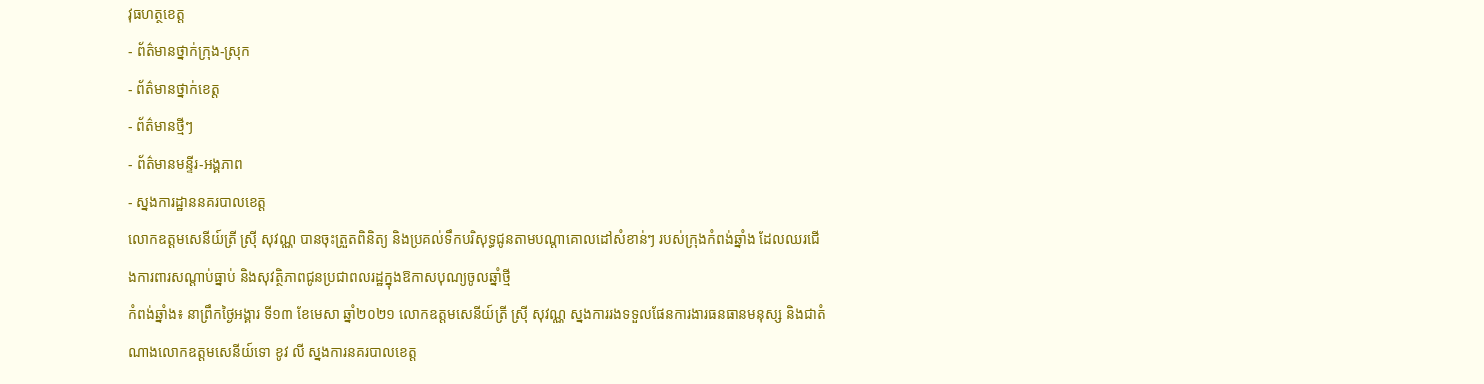វុធហត្ថខេត្ត
- ព័ត៌មានថ្នាក់ក្រុង-ស្រុក
- ព័ត៌មានថ្នាក់ខេត្ត
- ព័ត៌មានថ្មីៗ
- ព័ត៌មានមន្ទីរ-អង្គភាព
- ស្នងការដ្ឋាននគរបាលខេត្ត
លោកឧត្តមសេនីយ៍ត្រី ស្រុី សុវណ្ណ បានចុះត្រួតពិនិត្យ និងប្រគល់ទឹកបរិសុទ្ធជូនតាមបណ្តាគោលដៅសំខាន់ៗ របស់ក្រុងកំពង់ឆ្នាំង ដែលឈរជើងការពារសណ្តាប់ធ្នាប់ និងសុវត្ថិភាពជូនប្រជាពលរដ្ឋក្នុងឱកាសបុណ្យចូលឆ្នាំថ្មី
កំពង់ឆ្នាំង៖ នាព្រឹកថ្ងៃអង្គារ ទី១៣ ខែមេសា ឆ្នាំ២០២១ លោកឧត្តមសេនីយ៍ត្រី ស្រុី សុវណ្ណ ស្នងការរងទទួលផែនការងារធនធានមនុស្ស និងជាតំណាងលោកឧត្តមសេនីយ៍ទោ ខូវ លី ស្នងការនគរបាលខេត្ត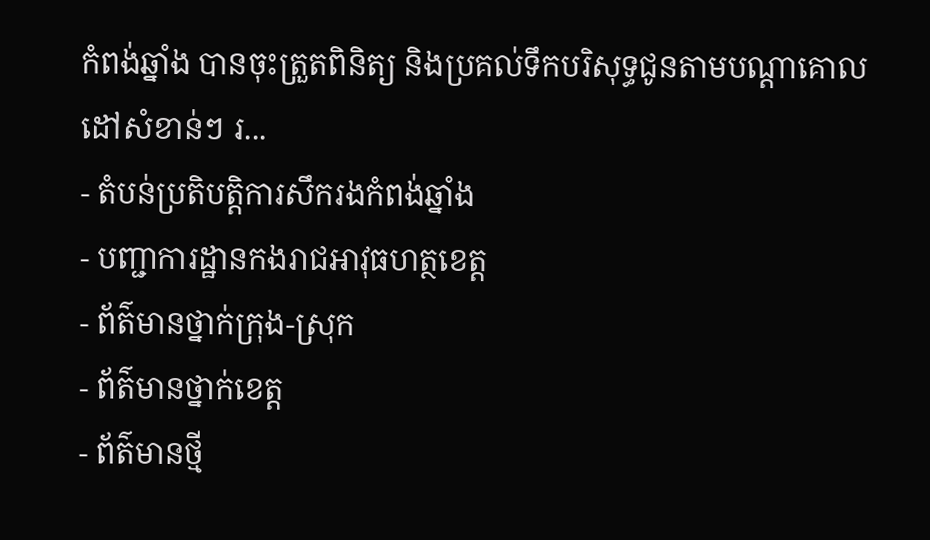កំពង់ឆ្នាំង បានចុះត្រួតពិនិត្យ និងប្រគល់ទឹកបរិសុទ្ធជូនតាមបណ្តាគោលដៅសំខាន់ៗ រ...
- តំបន់ប្រតិបត្តិការសឹករងកំពង់ឆ្នាំង
- បញ្ជាការដ្ឋានកងរាជអាវុធហត្ថខេត្ត
- ព័ត៌មានថ្នាក់ក្រុង-ស្រុក
- ព័ត៌មានថ្នាក់ខេត្ត
- ព័ត៌មានថ្មី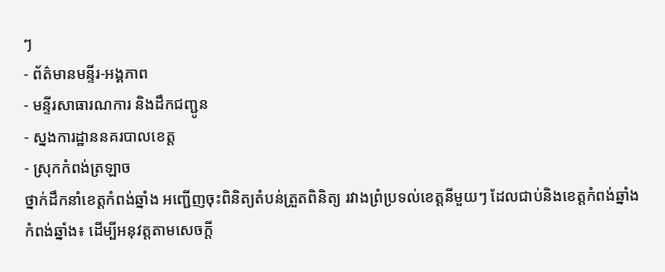ៗ
- ព័ត៌មានមន្ទីរ-អង្គភាព
- មន្ទីរសាធារណការ និងដឹកជញ្ជូន
- ស្នងការដ្ឋាននគរបាលខេត្ត
- ស្រុកកំពង់ត្រឡាច
ថ្នាក់ដឹកនាំខេត្តកំពង់ឆ្នាំង អញ្ជើញចុះពិនិត្យតំបន់ត្រួតពិនិត្យ រវាងព្រំប្រទល់ខេត្តនីមួយៗ ដែលជាប់និងខេត្តកំពង់ឆ្នាំង
កំពង់ឆ្នាំង៖ ដើម្បីអនុវត្តតាមសេចក្តី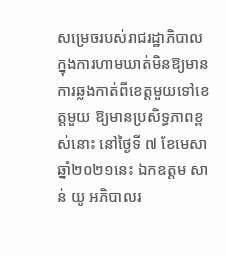សម្រេចរបស់រាជរដ្ឋាភិបាល ក្នុងការហាមឃាត់មិនឱ្យមានការឆ្លងកាត់ពីខេត្តមួយទៅខេត្តមួយ ឱ្យមានប្រសិទ្ធភាពខ្ពស់នោះ នៅថ្ងៃទី ៧ ខែមេសា ឆ្នាំ២០២១នេះ ឯកឧត្តម សាន់ យូ អភិបាលរ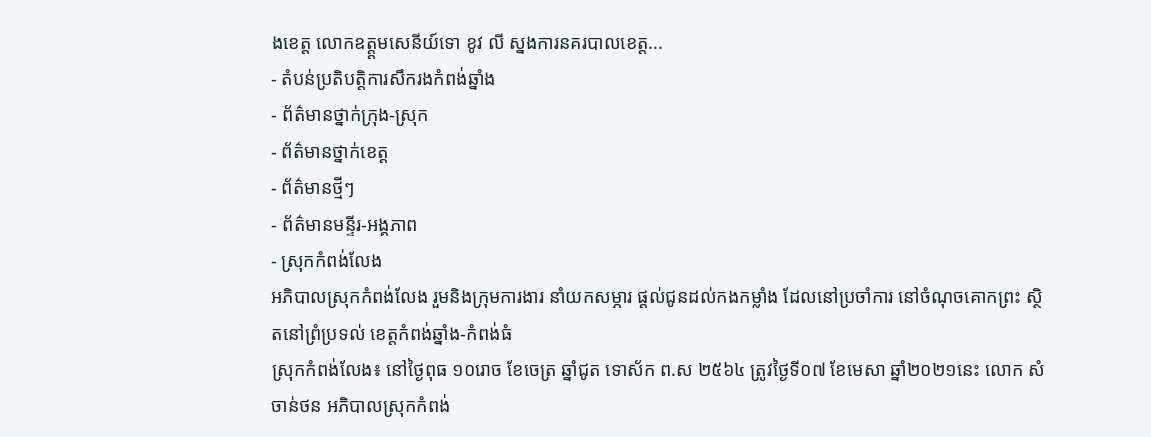ងខេត្ត លោកឧត្ត្តមសេនីយ៍ទោ ខូវ លី ស្នងការនគរបាលខេត្ត...
- តំបន់ប្រតិបត្តិការសឹករងកំពង់ឆ្នាំង
- ព័ត៌មានថ្នាក់ក្រុង-ស្រុក
- ព័ត៌មានថ្នាក់ខេត្ត
- ព័ត៌មានថ្មីៗ
- ព័ត៌មានមន្ទីរ-អង្គភាព
- ស្រុកកំពង់លែង
អភិបាលស្រុកកំពង់លែង រួមនិងក្រុមការងារ នាំយកសម្ភារ ផ្តល់ជូនដល់កងកម្លាំង ដែលនៅប្រចាំការ នៅចំណុចគោកព្រះ ស្ថិតនៅព្រំប្រទល់ ខេត្តកំពង់ឆ្នាំង-កំពង់ធំ
ស្រុកកំពង់លែង៖ នៅថ្ងៃពុធ ១០រោច ខែចេត្រ ឆ្នាំជូត ទោស័ក ព.ស ២៥៦៤ ត្រូវថ្ងៃទី០៧ ខែមេសា ឆ្នាំ២០២១នេះ លោក សំ ចាន់ថន អភិបាលស្រុកកំពង់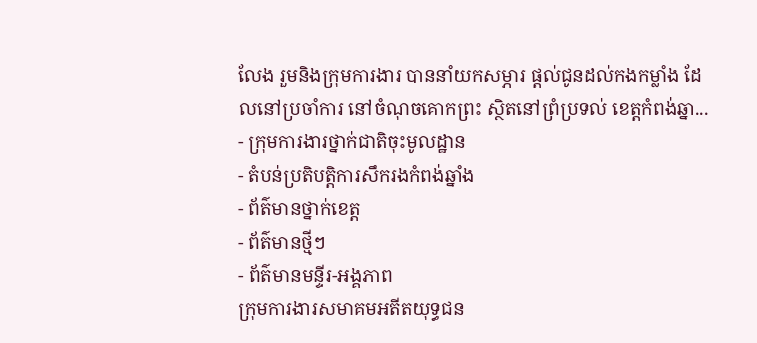លែង រួមនិងក្រុមការងារ បាននាំយកសម្ភារ ផ្តល់ជូនដល់កងកម្លាំង ដែលនៅប្រចាំការ នៅចំណុចគោកព្រះ ស្ថិតនៅព្រំប្រទល់ ខេត្តកំពង់ឆ្នា...
- ក្រុមការងារថ្នាក់ជាតិចុះមូលដ្ឋាន
- តំបន់ប្រតិបត្តិការសឹករងកំពង់ឆ្នាំង
- ព័ត៌មានថ្នាក់ខេត្ត
- ព័ត៌មានថ្មីៗ
- ព័ត៌មានមន្ទីរ-អង្គភាព
ក្រុមការងារសមាគមអតីតយុទ្ធជន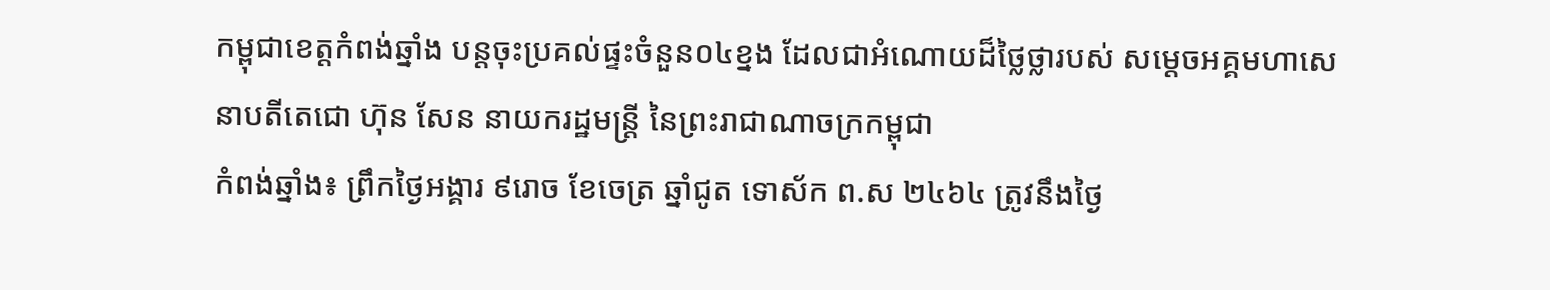កម្ពុជាខេត្តកំពង់ឆ្នាំង បន្តចុះប្រគល់ផ្ទះចំនួន០៤ខ្នង ដែលជាអំណោយដ៏ថ្លៃថ្លារបស់ សម្តេចអគ្គមហាសេនាបតីតេជោ ហ៊ុន សែន នាយករដ្ឋមន្ត្រី នៃព្រះរាជាណាចក្រកម្ពុជា
កំពង់ឆ្នាំង៖ ព្រឹកថ្ងៃអង្គារ ៩រោច ខែចេត្រ ឆ្នាំជូត ទោស័ក ព.ស ២៤៦៤ ត្រូវនឹងថ្ងៃ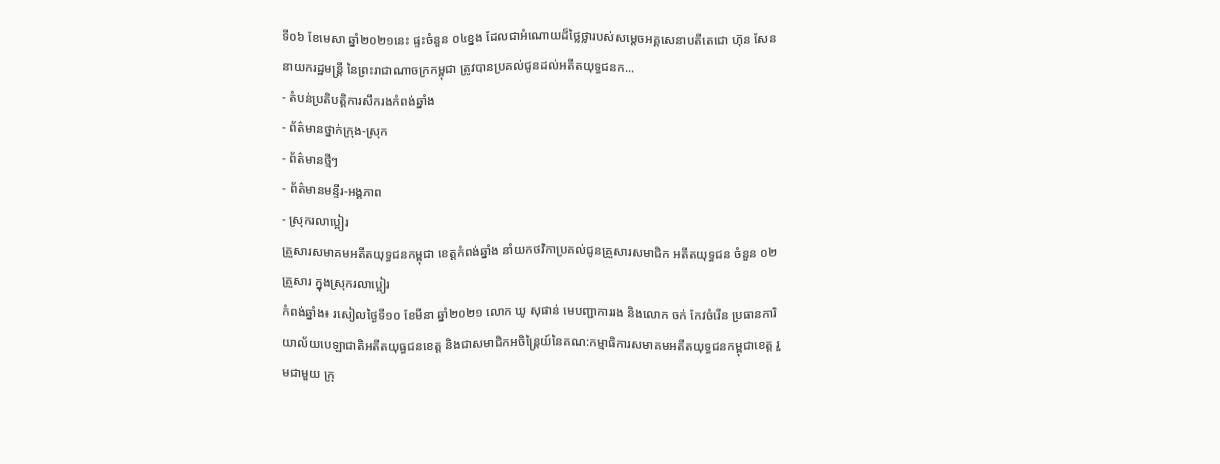ទី០៦ ខែមេសា ឆ្នាំ២០២១នេះ ផ្ទះចំនួន ០៤ខ្នង ដែលជាអំណោយដ៏ថ្លៃថ្លារបស់សម្តេចអគ្គសេនាបតីតេជោ ហ៊ុន សែន នាយករដ្ឋមន្ត្រី នៃព្រះរាជាណាចក្រកម្ពុជា ត្រូវបានប្រគល់ជូនដល់អតីតយុទ្ធជនក...
- តំបន់ប្រតិបត្តិការសឹករងកំពង់ឆ្នាំង
- ព័ត៌មានថ្នាក់ក្រុង-ស្រុក
- ព័ត៌មានថ្មីៗ
- ព័ត៌មានមន្ទីរ-អង្គភាព
- ស្រុករលាប្អៀរ
គ្រួសារសមាគមអតីតយុទ្ធជនកម្ពុជា ខេត្តកំពង់ឆ្នាំង នាំយកថវិកាប្រគល់ជូនគ្រួសារសមាជិក អតីតយុទ្ធជន ចំនួន ០២គ្រួសារ ក្នុងស្រុករលាប្អៀរ
កំពង់ឆ្នាំង៖ រសៀលថ្ងៃទី១០ ខែមីនា ឆ្នាំ២០២១ លោក ឃូ សុផាន់ មេបញ្ជាការរង និងលោក ចក់ កែវចំរើន ប្រធានការិយាល័យបេឡាជាតិអតីតយុធ្ធជនខេត្ត និងជាសមាជិកអចិន្រ្តៃយ៍នៃគណ:កម្មាធិការសមាគមអតីតយុទ្ធជនកម្ពុជាខេត្ត រួមជាមួយ ក្រុ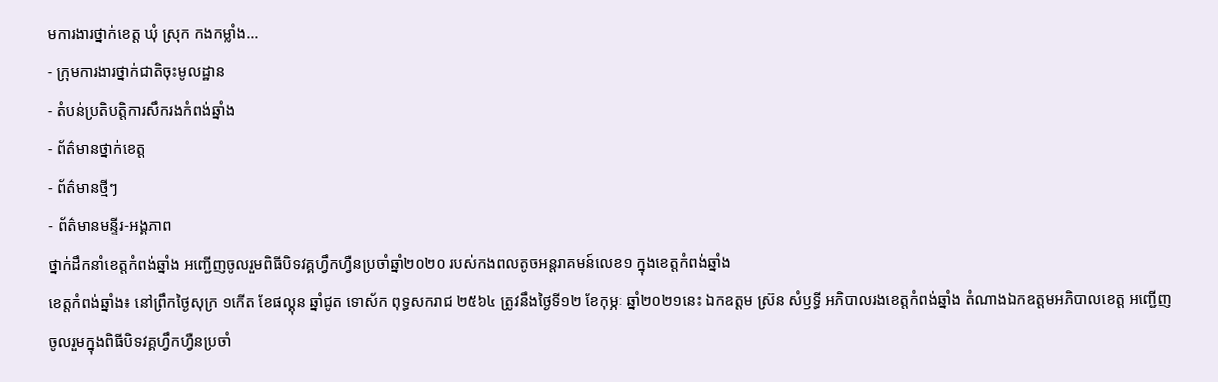មការងារថ្នាក់ខេត្ត ឃុំ ស្រុក កងកម្លាំង...
- ក្រុមការងារថ្នាក់ជាតិចុះមូលដ្ឋាន
- តំបន់ប្រតិបត្តិការសឹករងកំពង់ឆ្នាំង
- ព័ត៌មានថ្នាក់ខេត្ត
- ព័ត៌មានថ្មីៗ
- ព័ត៌មានមន្ទីរ-អង្គភាព
ថ្នាក់ដឹកនាំខេត្តកំពង់ឆ្នាំង អញ្ជើញចូលរួមពិធីបិទវគ្គហ្វឹកហ្វឺនប្រចាំឆ្នាំ២០២០ របស់កងពលតូចអន្តរាគមន៍លេខ១ ក្នុងខេត្តកំពង់ឆ្នាំង
ខេត្តកំពង់ឆ្នាំង៖ នៅព្រឹកថ្ងៃសុក្រ ១កើត ខែផល្គុន ឆ្នាំជូត ទោស័ក ពុទ្ធសករាជ ២៥៦៤ ត្រូវនឹងថ្ងៃទី១២ ខែកុម្ភៈ ឆ្នាំ២០២១នេះ ឯកឧត្តម ស្រ៊ន សំឫទ្ធី អភិបាលរងខេត្តកំពង់ឆ្នាំង តំណាងឯកឧត្តមអភិបាលខេត្ត អញ្ជើញចូលរួមក្នុងពិធីបិទវគ្គហ្វឹកហ្វឺនប្រចាំ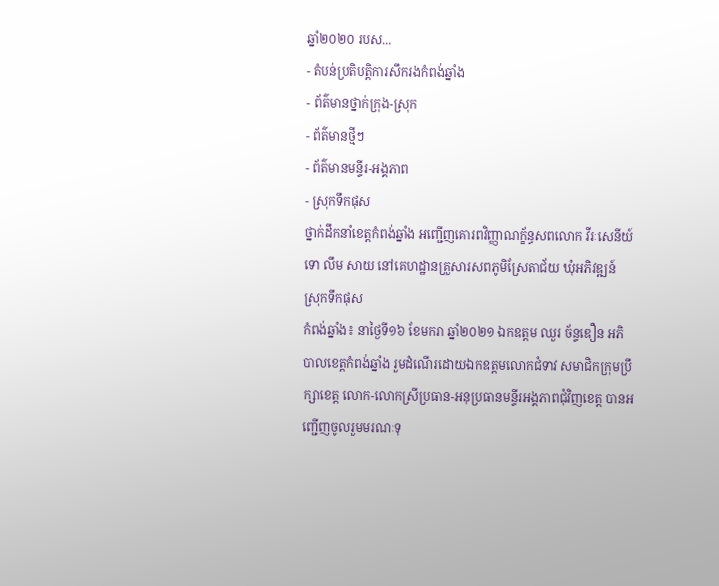ឆ្នាំ២០២០ របស...
- តំបន់ប្រតិបត្តិការសឹករងកំពង់ឆ្នាំង
- ព័ត៌មានថ្នាក់ក្រុង-ស្រុក
- ព័ត៌មានថ្មីៗ
- ព័ត៌មានមន្ទីរ-អង្គភាព
- ស្រុកទឹកផុស
ថ្នាក់ដឹកនាំខេត្តកំពង់ឆ្នាំង អញ្ជេីញគោរពវិញ្ញាណក្ខ័ន្ធសពលោក វីរៈសេនីយ៍ទោ លឹម សាយ នៅគេហដ្ឋានគ្រួសារសពភូមិស្រែតាជ័យ ឃុំអភិវឌ្ឍន៍ ស្រុកទឹកផុស
កំពង់ឆ្នាំង៖ នាថ្ងៃទី១៦ ខែមករា ឆ្នាំ២០២១ ឯកឧត្តម ឈួរ ច័ន្ទឌឿន អភិបាលខេត្តកំពង់ឆ្នាំង រួមដំណើរដោយឯកឧត្តមលោកជំទាវ សមាជិកក្រុមប្រឹក្សាខេត្ត លោក-លោកស្រីប្រធាន-អនុប្រធានមន្ទីរអង្គភាពជុំវិញខេត្ត បានអញ្ជើញចូលរួមមរណៈទុ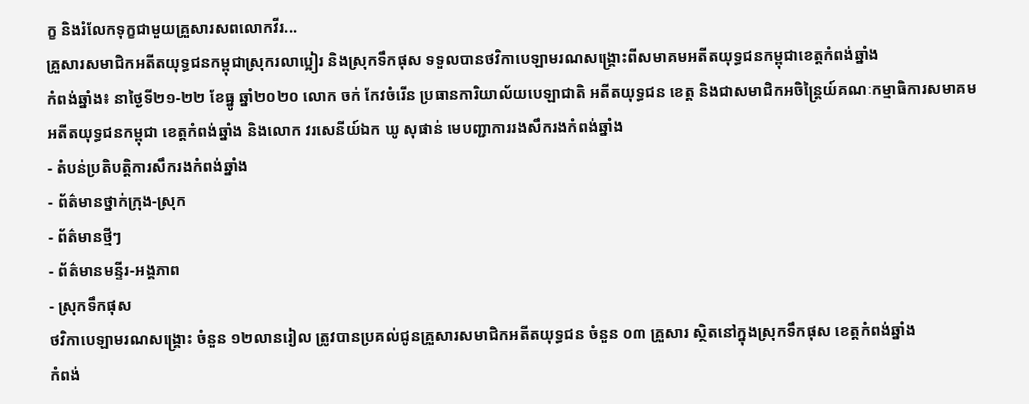ក្ខ និងរំលែកទុក្ខជាមួយគ្រួសារសពលោកវីរ...
គ្រួសារសមាជិកអតីតយុទ្ធជនកម្ពុជាស្រុករលាប្អៀរ និងស្រុកទឹកផុស ទទួលបានថវិកាបេឡាមរណសង្រ្គោះពីសមាគមអតីតយុទ្ធជនកម្ពុជាខេត្តកំពង់ឆ្នាំង
កំពង់ឆ្នាំង៖ នាថ្ងៃទី២១-២២ ខែធ្នូ ឆ្នាំ២០២០ លោក ចក់ កែវចំរើន ប្រធានការិយាល័យបេឡាជាតិ អតីតយុទ្ធជន ខេត្ត និងជាសមាជិកអចិន្ត្រៃយ៍គណៈកម្មាធិការសមាគមអតីតយុទ្ធជនកម្ពុជា ខេត្តកំពង់ឆ្នាំង និងលោក វរសេនីយ៍ឯក ឃូ សុផាន់ មេបញ្ជាការរងសឹករងកំពង់ឆ្នាំង
- តំបន់ប្រតិបត្តិការសឹករងកំពង់ឆ្នាំង
- ព័ត៌មានថ្នាក់ក្រុង-ស្រុក
- ព័ត៌មានថ្មីៗ
- ព័ត៌មានមន្ទីរ-អង្គភាព
- ស្រុកទឹកផុស
ថវិកាបេឡាមរណសង្រ្គោះ ចំនួន ១២លានរៀល ត្រូវបានប្រគល់ជូនគ្រួសារសមាជិកអតីតយុទ្ធជន ចំនួន ០៣ គ្រួសារ ស្ថិតនៅក្នុងស្រុកទឹកផុស ខេត្តកំពង់ឆ្នាំង
កំពង់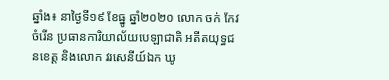ឆ្នាំង៖ នាថ្ងៃទី១៩ ខែធ្នូ ឆ្នាំ២០២០ លោក ចក់ កែវចំរើន ប្រធានការិយាល័យបេឡាជាតិ អតីតយុទ្ធជនខេត្ត និងលោក វរសេនីយ៍ឯក ឃូ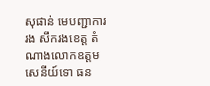សុផាន់ មេបញ្ជាការរង សឹករងខេត្ត តំណាងលោកឧត្តមសេនីយ៍ទោ ធន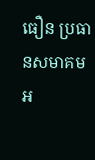ធឿន ប្រធានសមាគមអ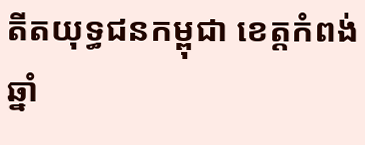តីតយុទ្ធជនកម្ពុជា ខេត្តកំពង់ឆ្នាំ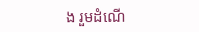ង រួមដំណើ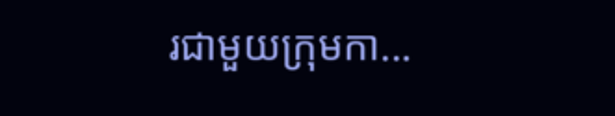រជាមួយក្រុមកា...